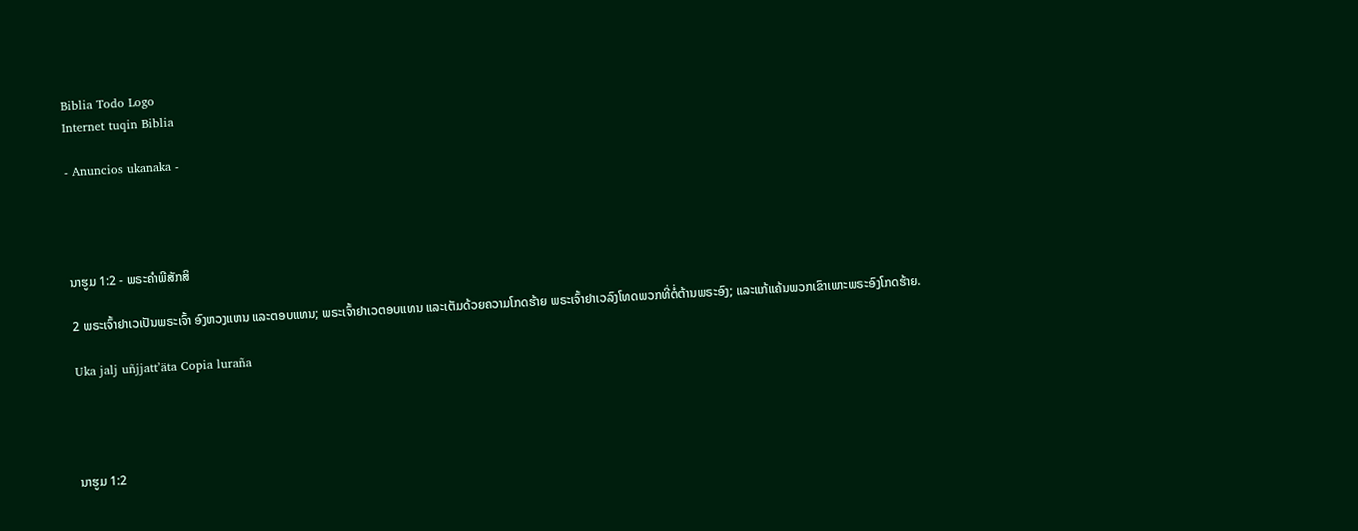Biblia Todo Logo
Internet tuqin Biblia

- Anuncios ukanaka -




ນາຮູມ 1:2 - ພຣະຄຳພີສັກສິ

2 ພຣະເຈົ້າຢາເວເປັນພຣະເຈົ້າ ອົງຫວງແຫນ ແລະຕອບແທນ; ພຣະເຈົ້າຢາເວຕອບແທນ ແລະເຕັມດ້ວຍຄວາມໂກດຮ້າຍ ພຣະເຈົ້າຢາເວລົງໂທດພວກທີ່ຕໍ່ຕ້ານພຣະອົງ; ແລະແກ້ແຄ້ນພວກເຂົາເພາະພຣະອົງໂກດຮ້າຍ.

Uka jalj uñjjattʼäta Copia luraña




ນາຮູມ 1:2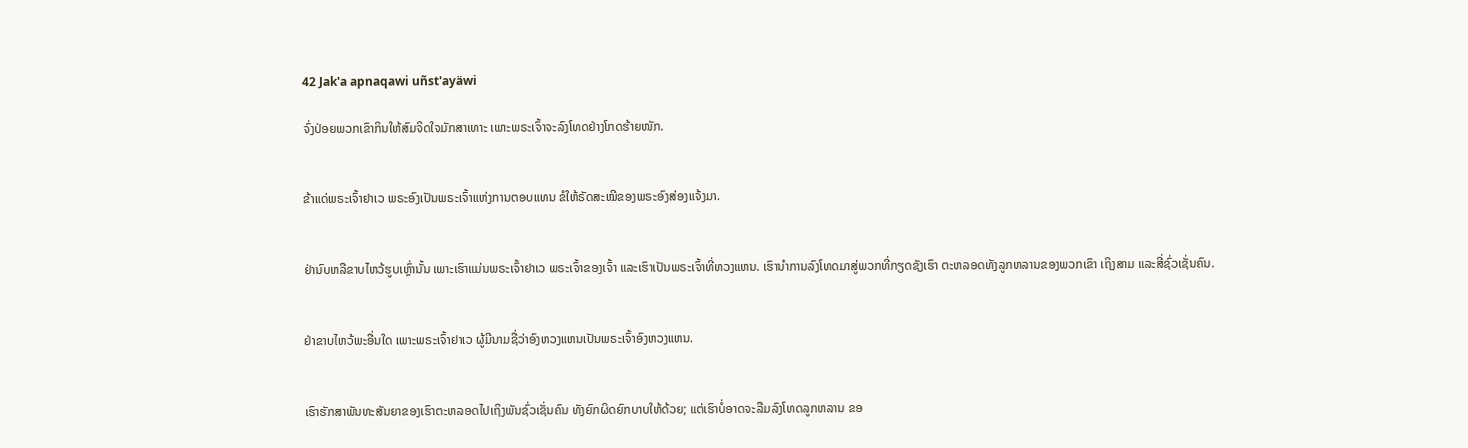42 Jak'a apnaqawi uñst'ayäwi

ຈົ່ງປ່ອຍພວກເຂົາກິນໃຫ້ສົມຈິດໃຈມັກສາເທາະ ເພາະພຣະເຈົ້າຈະລົງໂທດຢ່າງໂກດຮ້າຍໜັກ.


ຂ້າແດ່ພຣະເຈົ້າຢາເວ ພຣະອົງເປັນພຣະເຈົ້າແຫ່ງການຕອບແທນ ຂໍໃຫ້ຣັດສະໝີຂອງພຣະອົງສ່ອງແຈ້ງມາ.


ຢ່ານົບຫລືຂາບໄຫວ້ຮູບເຫຼົ່ານັ້ນ ເພາະເຮົາແມ່ນພຣະເຈົ້າຢາເວ ພຣະເຈົ້າຂອງເຈົ້າ ແລະເຮົາເປັນພຣະເຈົ້າທີ່ຫວງແຫນ. ເຮົານຳການລົງໂທດມາສູ່ພວກທີ່ກຽດຊັງເຮົາ ຕະຫລອດທັງລູກຫລານຂອງພວກເຂົາ ເຖິງສາມ ແລະສີ່ຊົ່ວເຊັ່ນຄົນ.


ຢ່າຂາບໄຫວ້ພະອື່ນໃດ ເພາະພຣະເຈົ້າຢາເວ ຜູ້ມີນາມຊື່ວ່າອົງຫວງແຫນເປັນພຣະເຈົ້າອົງຫວງແຫນ.


ເຮົາຮັກສາພັນທະສັນຍາຂອງເຮົາຕະຫລອດໄປເຖິງພັນຊົ່ວເຊັ່ນຄົນ ທັງຍົກຜິດຍົກບາບໃຫ້ດ້ວຍ; ແຕ່ເຮົາບໍ່ອາດຈະລືມລົງໂທດລູກຫລານ ຂອ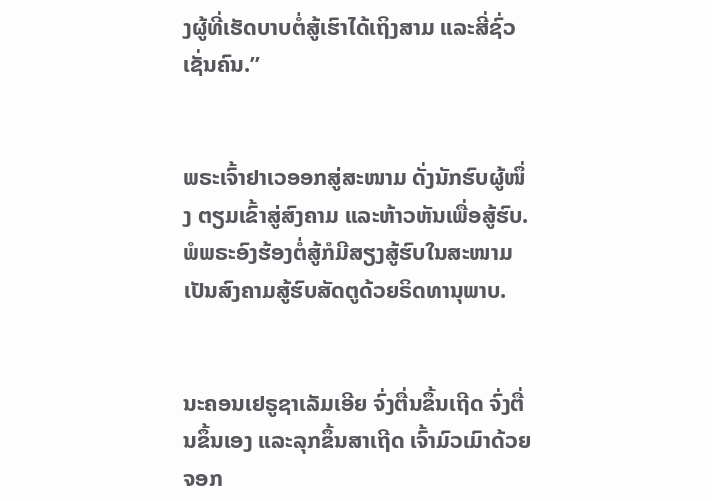ງຜູ້ທີ່ເຮັດບາບຕໍ່ສູ້ເຮົາໄດ້ເຖິງສາມ ແລະສີ່ຊົ່ວເຊັ່ນຄົນ.”


ພຣະເຈົ້າຢາເວອອກສູ່ສະໜາມ ດັ່ງນັກຮົບຜູ້ໜຶ່ງ ຕຽມເຂົ້າສູ່ສົງຄາມ ແລະຫ້າວຫັນເພື່ອສູ້ຮົບ. ພໍພຣະອົງຮ້ອງຕໍ່ສູ້ກໍມີສຽງສູ້ຮົບໃນສະໜາມ ເປັນສົງຄາມສູ້ຮົບສັດຕູດ້ວຍຣິດທານຸພາບ.


ນະຄອນເຢຣູຊາເລັມເອີຍ ຈົ່ງຕື່ນຂຶ້ນເຖີດ ຈົ່ງຕື່ນຂຶ້ນເອງ ແລະລຸກຂຶ້ນສາເຖີດ ເຈົ້າມົວເມົາດ້ວຍຈອກ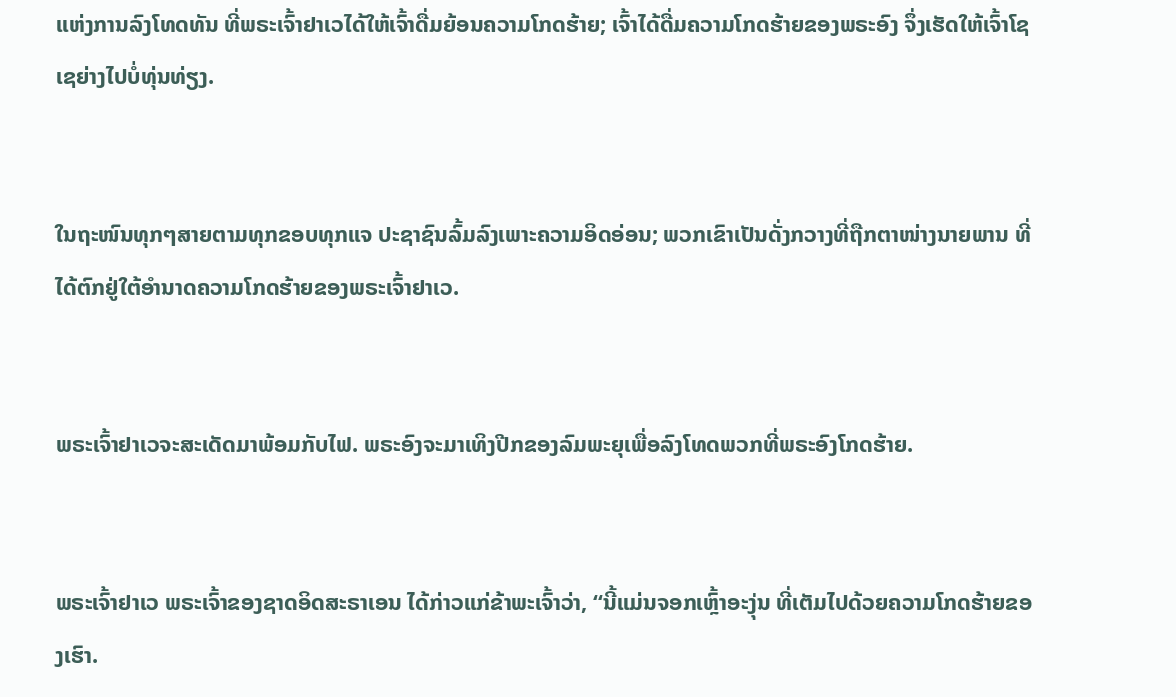ແຫ່ງການລົງໂທດທັນ ທີ່ພຣະເຈົ້າຢາເວໄດ້ໃຫ້ເຈົ້າດື່ມຍ້ອນຄວາມໂກດຮ້າຍ; ເຈົ້າໄດ້ດື່ມຄວາມໂກດຮ້າຍຂອງພຣະອົງ ຈຶ່ງເຮັດໃຫ້ເຈົ້າໂຊເຊຍ່າງໄປບໍ່ທຸ່ນທ່ຽງ.


ໃນຖະໜົນທຸກໆສາຍຕາມທຸກຂອບທຸກແຈ ປະຊາຊົນລົ້ມລົງເພາະຄວາມອິດອ່ອນ; ພວກເຂົາເປັນດັ່ງກວາງທີ່ຖືກຕາໜ່າງນາຍພານ ທີ່ໄດ້ຕົກຢູ່ໃຕ້ອຳນາດຄວາມໂກດຮ້າຍຂອງພຣະເຈົ້າຢາເວ.


ພຣະເຈົ້າຢາເວຈະສະເດັດມາພ້ອມກັບໄຟ. ພຣະອົງຈະມາເທິງປີກຂອງລົມພະຍຸເພື່ອລົງໂທດພວກທີ່ພຣະອົງໂກດຮ້າຍ.


ພຣະເຈົ້າຢາເວ ພຣະເຈົ້າຂອງຊາດອິດສະຣາເອນ ໄດ້ກ່າວແກ່ຂ້າພະເຈົ້າວ່າ, “ນີ້ແມ່ນຈອກເຫຼົ້າອະງຸ່ນ ທີ່ເຕັມໄປດ້ວຍຄວາມໂກດຮ້າຍຂອງເຮົາ.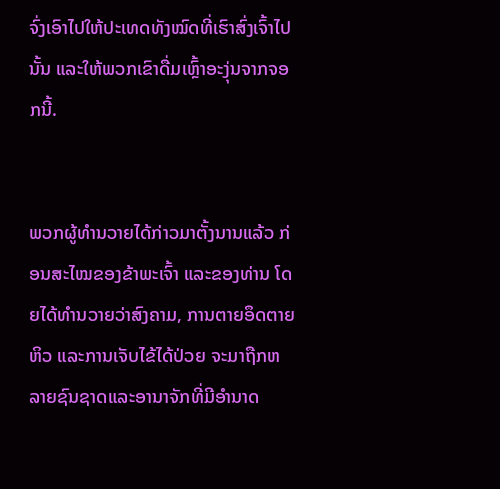ຈົ່ງເອົາໄປໃຫ້ປະເທດທັງໝົດທີ່ເຮົາສົ່ງເຈົ້າໄປນັ້ນ ແລະໃຫ້ພວກເຂົາດື່ມເຫຼົ້າອະງຸ່ນຈາກຈອກນີ້.


ພວກຜູ້ທຳນວາຍໄດ້ກ່າວມາຕັ້ງນານແລ້ວ ກ່ອນສະໄໝຂອງຂ້າພະເຈົ້າ ແລະຂອງທ່ານ ໂດຍໄດ້ທຳນວາຍວ່າສົງຄາມ, ການຕາຍອຶດຕາຍຫິວ ແລະການເຈັບໄຂ້ໄດ້ປ່ວຍ ຈະມາຖືກຫລາຍຊົນຊາດແລະອານາຈັກທີ່ມີອຳນາດ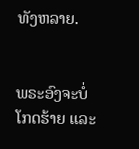ທັງຫລາຍ.


ພຣະອົງຈະບໍ່ໂກດຮ້າຍ ແລະ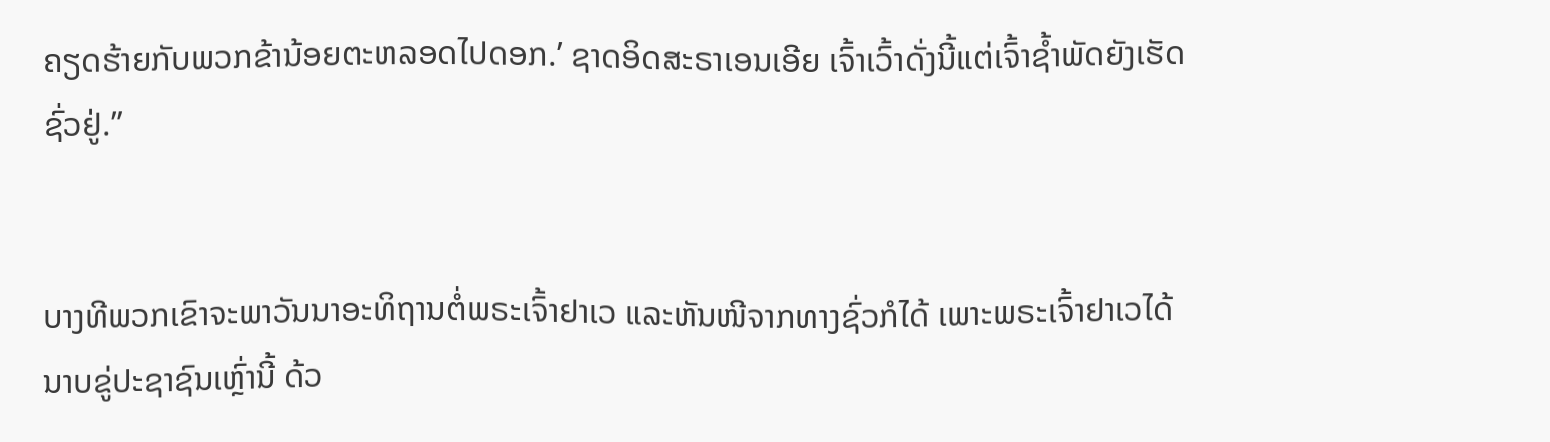ຄຽດຮ້າຍກັບພວກຂ້ານ້ອຍຕະຫລອດໄປດອກ.’ ຊາດອິດສະຣາເອນເອີຍ ເຈົ້າເວົ້າດັ່ງນີ້ແຕ່ເຈົ້າຊໍ້າພັດຍັງເຮັດຊົ່ວຢູ່.”


ບາງທີພວກເຂົາຈະພາວັນນາອະທິຖານຕໍ່ພຣະເຈົ້າຢາເວ ແລະຫັນໜີຈາກທາງຊົ່ວກໍໄດ້ ເພາະພຣະເຈົ້າຢາເວໄດ້ນາບຂູ່ປະຊາຊົນເຫຼົ່ານີ້ ດ້ວ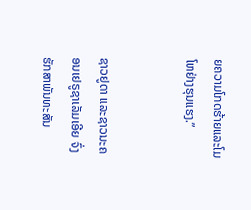ຍຄວາມໂກດຮ້າຍແລະໂມໂຫຢ່າງຮຸນແຮງ.”


ຊາວຢູດາ ແລະຊາວນະຄອນເຢຣູຊາເລັມເອີຍ ຈົ່ງຮັກສາພັນທະສັນ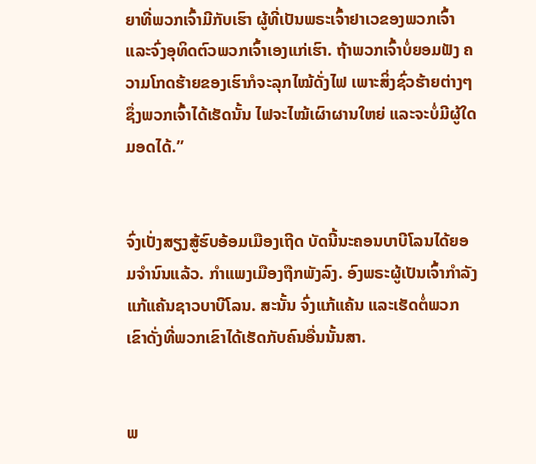ຍາທີ່ພວກເຈົ້າມີກັບເຮົາ ຜູ້ທີ່ເປັນພຣະເຈົ້າຢາເວຂອງພວກເຈົ້າ ແລະຈົ່ງອຸທິດຕົວພວກເຈົ້າເອງແກ່ເຮົາ. ຖ້າພວກເຈົ້າບໍ່ຍອມຟັງ ຄວາມໂກດຮ້າຍຂອງເຮົາກໍຈະລຸກໄໝ້ດັ່ງໄຟ ເພາະສິ່ງຊົ່ວຮ້າຍຕ່າງໆຊຶ່ງພວກເຈົ້າໄດ້ເຮັດນັ້ນ ໄຟຈະໄໝ້ເຜົາຜານໃຫຍ່ ແລະຈະບໍ່ມີຜູ້ໃດມອດໄດ້.”


ຈົ່ງເປັ່ງສຽງສູ້ຮົບອ້ອມເມືອງເຖີດ ບັດນີ້ນະຄອນບາບີໂລນໄດ້ຍອມຈຳນົນແລ້ວ. ກຳແພງເມືອງຖືກພັງລົງ. ອົງພຣະຜູ້ເປັນເຈົ້າກຳລັງແກ້ແຄ້ນຊາວບາບີໂລນ. ສະນັ້ນ ຈົ່ງແກ້ແຄ້ນ ແລະເຮັດຕໍ່ພວກເຂົາດັ່ງທີ່ພວກເຂົາໄດ້ເຮັດກັບຄົນອື່ນນັ້ນສາ.


ພ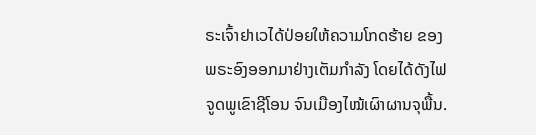ຣະເຈົ້າຢາເວໄດ້ປ່ອຍໃຫ້ຄວາມໂກດຮ້າຍ ຂອງພຣະອົງອອກມາຢ່າງເຕັມກຳລັງ ໂດຍໄດ້ດັງໄຟຈູດພູເຂົາຊີໂອນ ຈົນເມືອງໄໝ້ເຜົາຜານຈຸພື້ນ.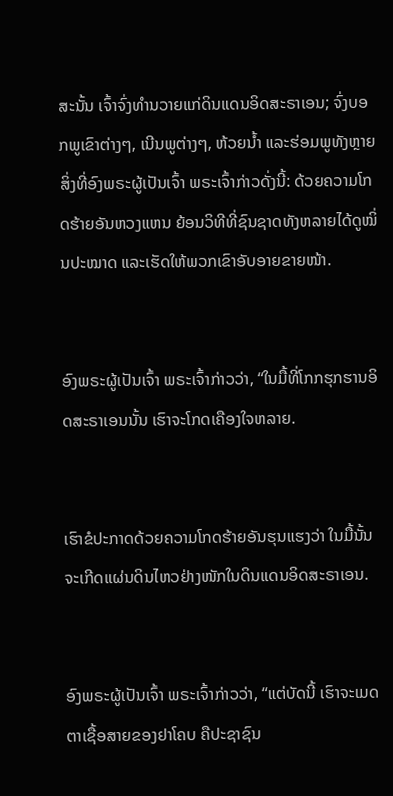ສະນັ້ນ ເຈົ້າຈົ່ງທຳນວາຍແກ່ດິນແດນອິດສະຣາເອນ; ຈົ່ງບອກພູເຂົາຕ່າງໆ, ເນີນພູຕ່າງໆ, ຫ້ວຍນໍ້າ ແລະຮ່ອມພູທັງຫຼາຍ ສິ່ງທີ່ອົງພຣະຜູ້ເປັນເຈົ້າ ພຣະເຈົ້າກ່າວດັ່ງນີ້: ດ້ວຍຄວາມໂກດຮ້າຍອັນຫວງແຫນ ຍ້ອນວິທີທີ່ຊົນຊາດທັງຫລາຍໄດ້ດູໝິ່ນປະໝາດ ແລະເຮັດໃຫ້ພວກເຂົາອັບອາຍຂາຍໜ້າ.


ອົງພຣະຜູ້ເປັນເຈົ້າ ພຣະເຈົ້າກ່າວວ່າ, “ໃນມື້ທີ່ໂກກຮຸກຮານອິດສະຣາເອນນັ້ນ ເຮົາຈະໂກດເຄືອງໃຈຫລາຍ.


ເຮົາຂໍປະກາດດ້ວຍຄວາມໂກດຮ້າຍອັນຮຸນແຮງວ່າ ໃນມື້ນັ້ນຈະເກີດແຜ່ນດິນໄຫວຢ່າງໜັກໃນດິນແດນອິດສະຣາເອນ.


ອົງພຣະຜູ້ເປັນເຈົ້າ ພຣະເຈົ້າກ່າວວ່າ, “ແຕ່ບັດນີ້ ເຮົາຈະເມດຕາເຊື້ອສາຍຂອງຢາໂຄບ ຄືປະຊາຊົນ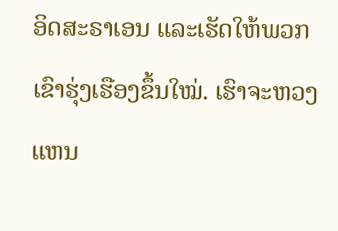ອິດສະຣາເອນ ແລະເຮັດໃຫ້ພວກເຂົາຮຸ່ງເຮືອງຂຶ້ນໃໝ່. ເຮົາຈະຫວງແຫນ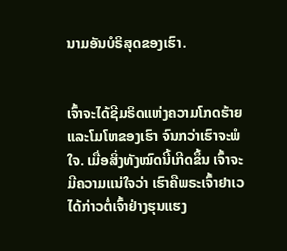ນາມອັນບໍຣິສຸດຂອງເຮົາ.


ເຈົ້າຈະໄດ້ຊີມຣິດແຫ່ງຄວາມໂກດຮ້າຍ ແລະໂມໂຫຂອງເຮົາ ຈົນກວ່າເຮົາຈະພໍໃຈ. ເມື່ອສິ່ງທັງໝົດນີ້ເກີດຂຶ້ນ ເຈົ້າຈະມີຄວາມແນ່ໃຈວ່າ ເຮົາຄືພຣະເຈົ້າຢາເວໄດ້ກ່າວຕໍ່ເຈົ້າຢ່າງຮຸນແຮງ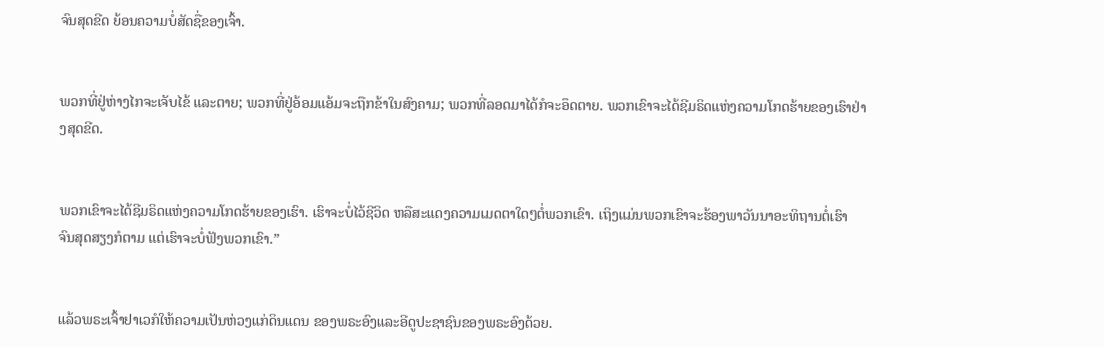ຈົນສຸດຂີດ ຍ້ອນຄວາມບໍ່ສັດຊື່ຂອງເຈົ້າ.


ພວກທີ່ຢູ່ຫ່າງໄກຈະເຈັບໄຂ້ ແລະຕາຍ; ພວກທີ່ຢູ່ອ້ອມແອ້ມຈະຖືກຂ້າໃນສົງຄາມ; ພວກທີ່ລອດມາໄດ້ກໍຈະອຶດຕາຍ. ພວກເຂົາຈະໄດ້ຊີມຣິດແຫ່ງຄວາມໂກດຮ້າຍຂອງເຮົາຢ່າງສຸດຂີດ.


ພວກເຂົາຈະໄດ້ຊີມຣິດແຫ່ງຄວາມໂກດຮ້າຍຂອງເຮົາ. ເຮົາຈະບໍ່ໄວ້ຊີວິດ ຫລືສະແດງຄວາມເມດຕາໃດໆຕໍ່ພວກເຂົາ. ເຖິງແມ່ນພວກເຂົາຈະຮ້ອງພາວັນນາອະທິຖານຕໍ່ເຮົາ ຈົນສຸດສຽງກໍຕາມ ແຕ່ເຮົາຈະບໍ່ຟັງພວກເຂົາ.”


ແລ້ວພຣະເຈົ້າຢາເວກໍໃຫ້ຄວາມເປັນຫ່ວງແກ່ດິນແດນ ຂອງພຣະອົງແລະອີດູປະຊາຊົນຂອງພຣະອົງດ້ວຍ.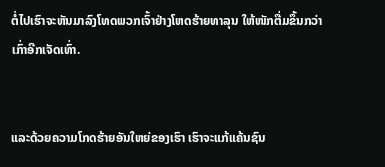ຕໍ່ໄປເຮົາຈະຫັນມາລົງໂທດພວກເຈົ້າຢ່າງໂຫດຮ້າຍທາລຸນ ໃຫ້ໜັກຕື່ມຂຶ້ນກວ່າເກົ່າອີກເຈັດເທົ່າ.


ແລະດ້ວຍຄວາມໂກດຮ້າຍອັນໃຫຍ່ຂອງເຮົາ ເຮົາຈະແກ້ແຄ້ນຊົນ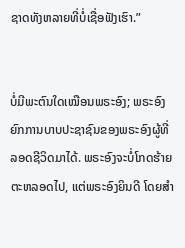ຊາດທັງຫລາຍທີ່ບໍ່ເຊື່ອຟັງເຮົາ.”


ບໍ່ມີພະຕົນໃດເໝືອນພຣະອົງ; ພຣະອົງຍົກການບາບປະຊາຊົນຂອງພຣະອົງຜູ້ທີ່ລອດຊີວິດມາໄດ້. ພຣະອົງຈະບໍ່ໂກດຮ້າຍຕະຫລອດໄປ, ແຕ່ພຣະອົງຍິນດີ ໂດຍສຳ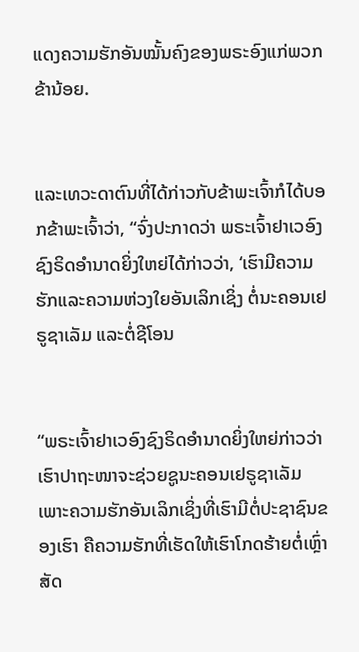ແດງຄວາມຮັກອັນໝັ້ນຄົງຂອງພຣະອົງແກ່ພວກຂ້ານ້ອຍ.


ແລະເທວະດາຕົນທີ່ໄດ້ກ່າວກັບຂ້າພະເຈົ້າກໍໄດ້ບອກຂ້າພະເຈົ້າວ່າ, “ຈົ່ງປະກາດວ່າ ພຣະເຈົ້າຢາເວອົງຊົງຣິດອຳນາດຍິ່ງໃຫຍ່ໄດ້ກ່າວວ່າ, ‘ເຮົາມີຄວາມຮັກແລະຄວາມຫ່ວງໃຍອັນເລິກເຊິ່ງ ຕໍ່ນະຄອນເຢຣູຊາເລັມ ແລະຕໍ່ຊີໂອນ


“ພຣະເຈົ້າຢາເວອົງຊົງຣິດອຳນາດຍິ່ງໃຫຍ່ກ່າວວ່າ ເຮົາປາຖະໜາຈະຊ່ວຍຊູນະຄອນເຢຣູຊາເລັມ ເພາະຄວາມຮັກອັນເລິກເຊິ່ງທີ່ເຮົາມີຕໍ່ປະຊາຊົນຂອງເຮົາ ຄືຄວາມຮັກທີ່ເຮັດໃຫ້ເຮົາໂກດຮ້າຍຕໍ່ເຫຼົ່າສັດ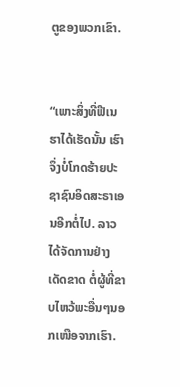ຕູຂອງພວກເຂົາ.


“ເພາະສິ່ງທີ່ຟີເນຮາໄດ້ເຮັດນັ້ນ ເຮົາຈຶ່ງບໍ່ໂກດຮ້າຍປະຊາຊົນອິດສະຣາເອນອີກຕໍ່ໄປ. ລາວໄດ້ຈັດການຢ່າງເດັດຂາດ ຕໍ່ຜູ້ທີ່ຂາບໄຫວ້ພະອື່ນໆນອກເໜືອຈາກເຮົາ.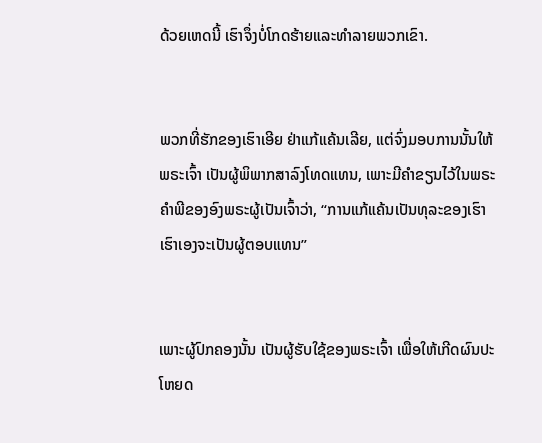ດ້ວຍເຫດນີ້ ເຮົາຈຶ່ງບໍ່ໂກດຮ້າຍແລະທຳລາຍພວກເຂົາ.


ພວກທີ່ຮັກຂອງເຮົາເອີຍ ຢ່າແກ້ແຄ້ນເລີຍ, ແຕ່ຈົ່ງມອບການນັ້ນໃຫ້ພຣະເຈົ້າ ເປັນຜູ້ພິພາກສາລົງໂທດແທນ, ເພາະມີຄຳຂຽນໄວ້ໃນພຣະຄຳພີຂອງອົງພຣະຜູ້ເປັນເຈົ້າວ່າ, “ການແກ້ແຄ້ນເປັນທຸລະຂອງເຮົາ ເຮົາເອງຈະເປັນຜູ້ຕອບແທນ”


ເພາະຜູ້ປົກຄອງນັ້ນ ເປັນຜູ້ຮັບໃຊ້ຂອງພຣະເຈົ້າ ເພື່ອໃຫ້ເກີດຜົນປະໂຫຍດ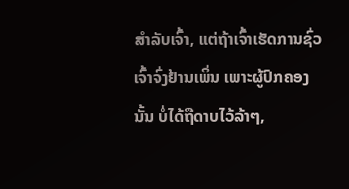ສຳລັບເຈົ້າ, ແຕ່ຖ້າເຈົ້າເຮັດການຊົ່ວ ເຈົ້າຈົ່ງຢ້ານເພິ່ນ ເພາະຜູ້ປົກຄອງນັ້ນ ບໍ່ໄດ້ຖືດາບໄວ້ລ້າໆ,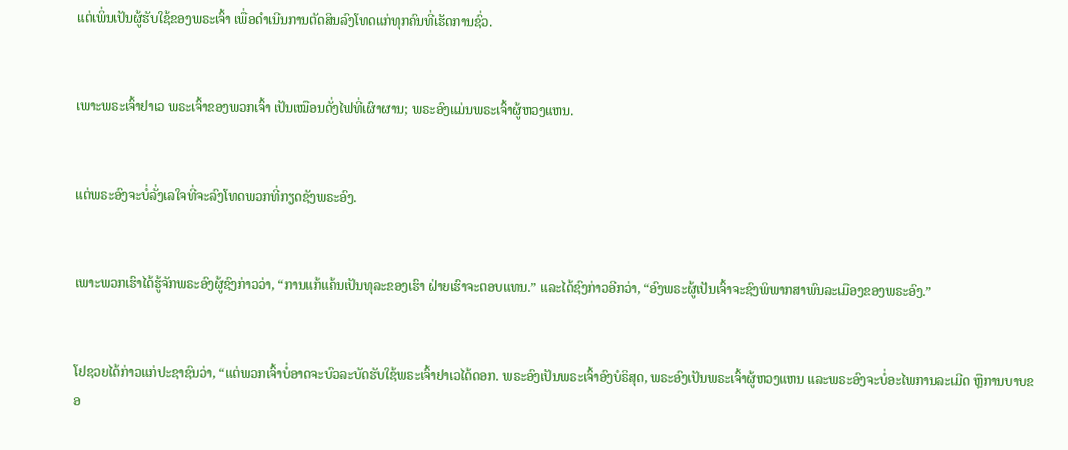ແຕ່ເພິ່ນເປັນຜູ້ຮັບໃຊ້ຂອງພຣະເຈົ້າ ເພື່ອດຳເນີນການຕັດສິນລົງໂທດແກ່ທຸກຄົນທີ່ເຮັດການຊົ່ວ.


ເພາະພຣະເຈົ້າຢາເວ ພຣະເຈົ້າຂອງພວກເຈົ້າ ເປັນເໝືອນດັ່ງໄຟທີ່ເຜົາຜານ; ພຣະອົງແມ່ນພຣະເຈົ້າຜູ້ຫວງແຫນ.


ແຕ່ພຣະອົງຈະບໍ່ລັ່ງເລໃຈທີ່ຈະລົງໂທດພວກທີ່ກຽດຊັງພຣະອົງ.


ເພາະພວກເຮົາໄດ້ຮູ້ຈັກພຣະອົງຜູ້ຊົງກ່າວວ່າ, “ການແກ້ແຄ້ນເປັນທຸລະຂອງເຮົາ ຝ່າຍເຮົາຈະຕອບແທນ.” ແລະໄດ້ຊົງກ່າວອີກວ່າ, “ອົງພຣະຜູ້ເປັນເຈົ້າຈະຊົງພິພາກສາພົນລະເມືອງຂອງພຣະອົງ.”


ໂຢຊວຍໄດ້ກ່າວແກ່ປະຊາຊົນວ່າ, “ແຕ່ພວກເຈົ້າບໍ່ອາດຈະບົວລະບັດຮັບໃຊ້ພຣະເຈົ້າຢາເວໄດ້ດອກ. ພຣະອົງເປັນພຣະເຈົ້າອົງບໍຣິສຸດ, ພຣະອົງເປັນພຣະເຈົ້າຜູ້ຫວງແຫນ ແລະພຣະອົງຈະບໍ່ອະໄພການລະເມີດ ຫຼືການບາບຂອ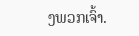ງພວກເຈົ້າ.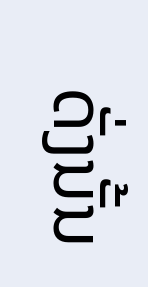ດັ່ງນັ້ນ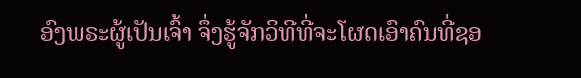ອົງພຣະຜູ້ເປັນເຈົ້າ ຈຶ່ງຮູ້ຈັກວິທີທີ່ຈະໂຜດເອົາຄົນທີ່ຊອ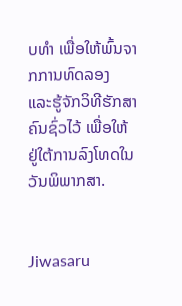ບທຳ ເພື່ອໃຫ້ພົ້ນຈາກການທົດລອງ ແລະຮູ້ຈັກວິທີຮັກສາຄົນຊົ່ວໄວ້ ເພື່ອໃຫ້ຢູ່ໃຕ້ການລົງໂທດໃນວັນພິພາກສາ.


Jiwasaru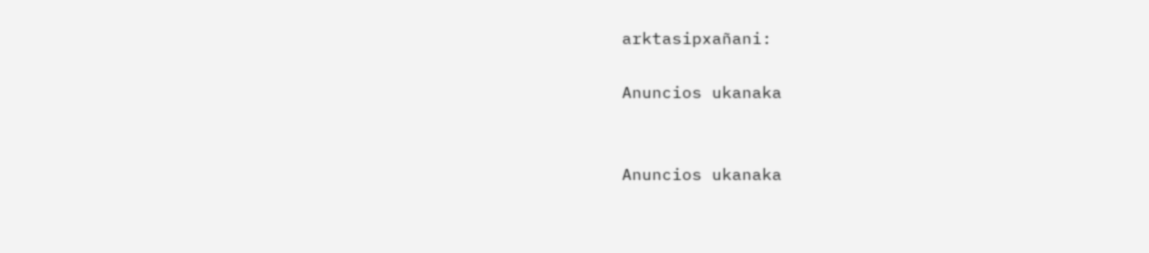arktasipxañani:

Anuncios ukanaka


Anuncios ukanaka